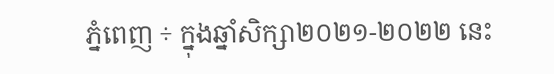ភ្នំពេញ ÷ ក្នុងឆ្នាំសិក្សា២០២១-២០២២ នេះ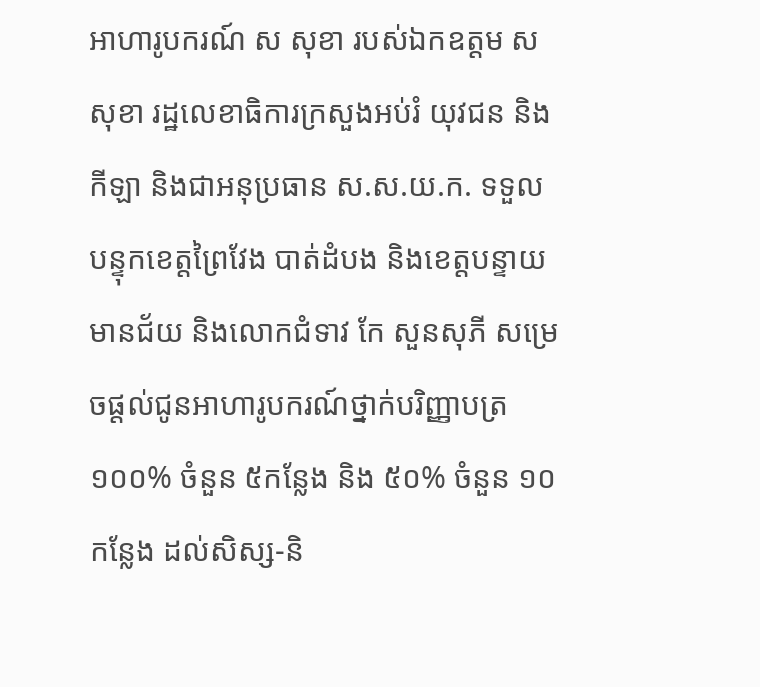អាហារូបករណ៍ ស សុខា របស់ឯកឧត្តម ស សុខា រដ្ឋលេខាធិការក្រសួងអប់រំ យុវជន និងកីឡា និងជាអនុប្រធាន ស.ស.យ.ក. ទទួលបន្ទុកខេត្តព្រៃវែង បាត់ដំបង និងខេត្តបន្ទាយមានជ័យ និងលោកជំទាវ កែ សួនសុភី សម្រេចផ្តល់ជូនអាហារូបករណ៍ថ្នាក់បរិញ្ញាបត្រ ១០០% ចំនួន ៥កន្លែង និង ៥០% ចំនួន ១០កន្លែង ដល់សិស្ស-និ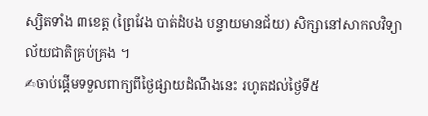ស្សិតទាំង ៣ខេត្ត (ព្រៃវែង បាត់ដំបង បន្ទាយមានជ័យ) សិក្សានៅសាកលវិទ្យាល័យជាតិគ្រប់គ្រង ។
✍ចាប់ផ្តើមទទួលពាក្យពីថ្ងៃផ្សាយដំណឹងនេះ រហូតដល់ថ្ងៃទី៥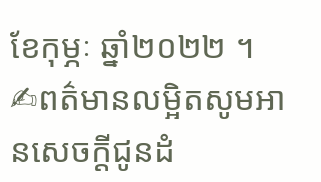ខែកុម្ភៈ ឆ្នាំ២០២២ ។
✍ពត៌មានលម្អិតសូមអានសេចក្តីជូនដំ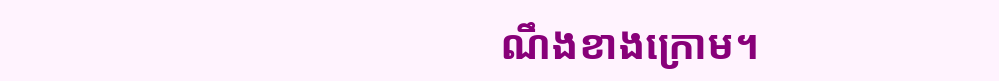ណឹងខាងក្រោម។